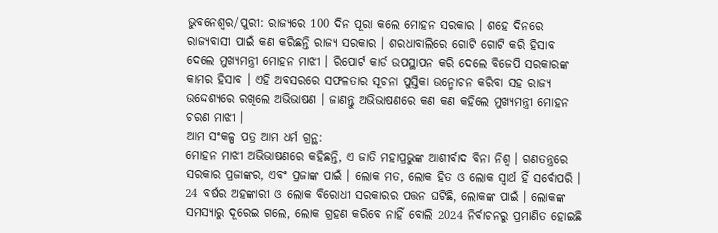ଭୁବନେଶ୍ବର/ପୁରୀ: ରାଜ୍ୟରେ 100 ଦିନ ପୂରା କଲେ ମୋହନ ସରକାର । ଶହେ ଦିନରେ ରାଜ୍ୟବାସୀ ପାଇଁ କଣ କରିଛନ୍ତି ରାଜ୍ୟ ସରକାର । ଶରଧାବାଲିରେ ଗୋଟି ଗୋଟି କରି ହିସାବ ଦେଲେ ମୁଖ୍ୟମନ୍ତ୍ରୀ ମୋହନ ମାଝୀ । ରିପୋର୍ଟ କାର୍ଡ ଉପସ୍ଥାପନ କରି ଦେଲେ ବିଜେପି ସରକାରଙ୍କ କାମର ହିସାବ । ଏହି ଅବସରରେ ସଫଳତାର ସୂଚନା ପୁସ୍ତିକା ଉନ୍ମୋଚନ କରିବା ସହ ରାଜ୍ୟ ଉଦ୍ଦେଶ୍ୟରେ ରଖିଲେ ଅଭିଭାଷଣ । ଜାଣନ୍ତୁ ଅଭିଭାଷଣରେ କଣ କଣ କହିଲେ ମୁଖ୍ୟମନ୍ତ୍ରୀ ମୋହନ ଚରଣ ମାଝୀ ।
ଆମ ସଂକଳ୍ପ ପତ୍ର ଆମ ଧର୍ମ ଗ୍ରନ୍ଥ:
ମୋହନ ମାଝୀ ଅଭିଭାଷଣରେ କହିଛନ୍ତି, ଏ ଜାତି ମହାପ୍ରଭୁଙ୍କ ଆଶୀର୍ବାଦ ବିନା ନିଶ୍ବ । ଗଣତନ୍ତ୍ରରେ ସରକାର ପ୍ରଜାଙ୍କର, ଏବଂ ପ୍ରଜାଙ୍କ ପାଇଁ । ଲୋକ ମତ, ଲୋକ ହିତ ଓ ଲୋକ ସ୍ବାର୍ଥ ହିଁ ସର୍ବୋପରି । 24 ବର୍ଷର ଅହଙ୍କାରୀ ଓ ଲୋକ ବିରୋଧୀ ସରକାରର ପତ୍ତନ ଘଟିଛି, ଲୋକଙ୍କ ପାଇଁ । ଲୋକଙ୍କ ସମସ୍ୟାରୁ ଦୂରେଇ ଗଲେ, ଲୋକ ଗ୍ରହଣ କରିବେ ନାହିଁ ବୋଲି 2024 ନିର୍ବାଚନରୁ ପ୍ରମାଣିତ ହୋଇଛି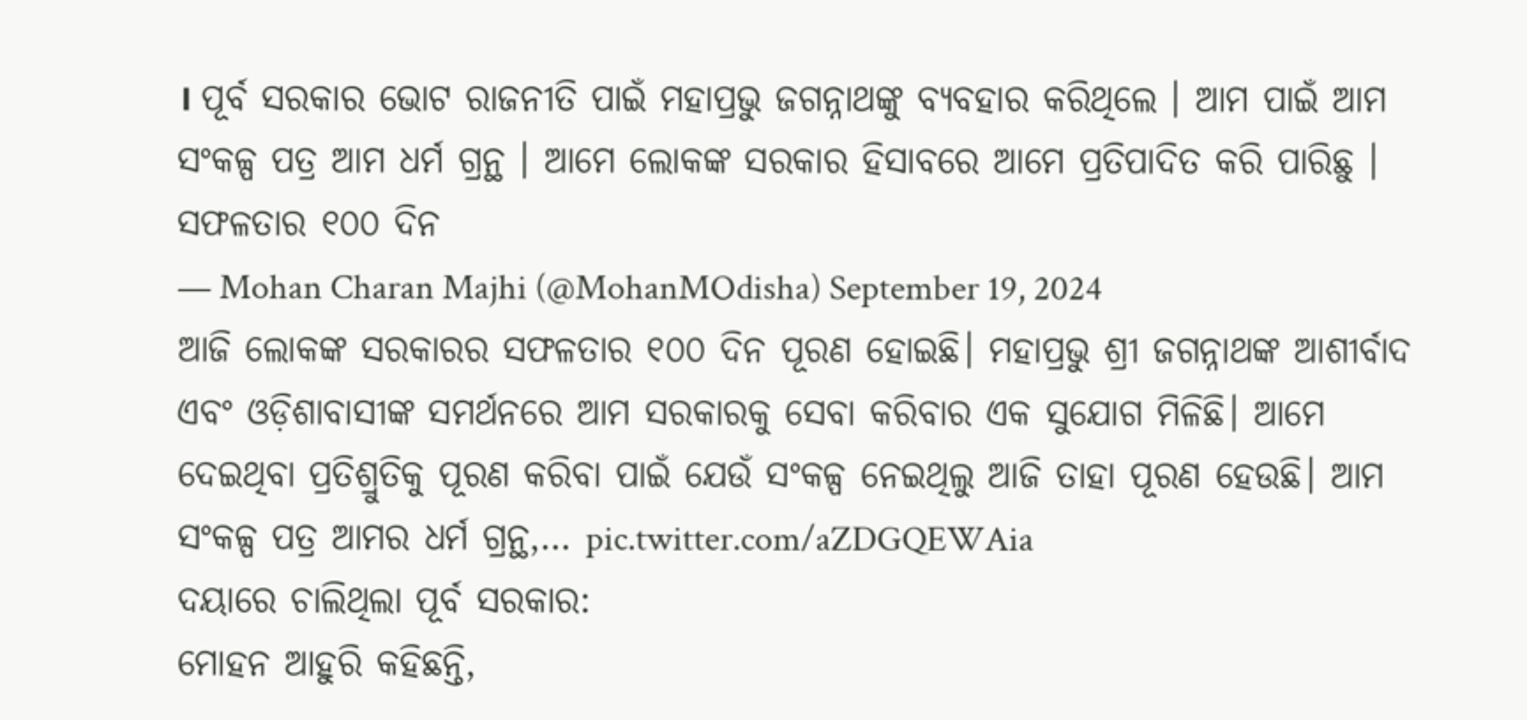। ପୂର୍ବ ସରକାର ଭୋଟ ରାଜନୀତି ପାଇଁ ମହାପ୍ରଭୁ ଜଗନ୍ନାଥଙ୍କୁ ବ୍ୟବହାର କରିଥିଲେ । ଆମ ପାଇଁ ଆମ ସଂକଳ୍ପ ପତ୍ର ଆମ ଧର୍ମ ଗ୍ରନ୍ଥ । ଆମେ ଲୋକଙ୍କ ସରକାର ହିସାବରେ ଆମେ ପ୍ରତିପାଦିତ କରି ପାରିଛୁ ।
ସଫଳତାର ୧୦୦ ଦିନ
— Mohan Charan Majhi (@MohanMOdisha) September 19, 2024
ଆଜି ଲୋକଙ୍କ ସରକାରର ସଫଳତାର ୧୦୦ ଦିନ ପୂରଣ ହୋଇଛି। ମହାପ୍ରଭୁ ଶ୍ରୀ ଜଗନ୍ନାଥଙ୍କ ଆଶୀର୍ବାଦ ଏବଂ ଓଡ଼ିଶାବାସୀଙ୍କ ସମର୍ଥନରେ ଆମ ସରକାରକୁ ସେବା କରିବାର ଏକ ସୁଯୋଗ ମିଳିଛି। ଆମେ ଦେଇଥିବା ପ୍ରତିଶ୍ରୁତିକୁ ପୂରଣ କରିବା ପାଇଁ ଯେଉଁ ସଂକଳ୍ପ ନେଇଥିଲୁ ଆଜି ତାହା ପୂରଣ ହେଉଛି। ଆମ ସଂକଳ୍ପ ପତ୍ର ଆମର ଧର୍ମ ଗ୍ରନ୍ଥ,… pic.twitter.com/aZDGQEWAia
ଦୟାରେ ଚାଲିଥିଲା ପୂର୍ବ ସରକାର:
ମୋହନ ଆହୁରି କହିଛନ୍ତି,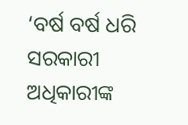‘ବର୍ଷ ବର୍ଷ ଧରି ସରକାରୀ ଅଧିକାରୀଙ୍କ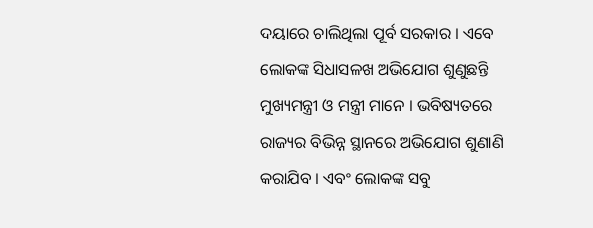ଦୟାରେ ଚାଲିଥିଲା ପୂର୍ବ ସରକାର । ଏବେ ଲୋକଙ୍କ ସିଧାସଳଖ ଅଭିଯୋଗ ଶୁଣୁଛନ୍ତି ମୁଖ୍ୟମନ୍ତ୍ରୀ ଓ ମନ୍ତ୍ରୀ ମାନେ । ଭବିଷ୍ୟତରେ ରାଜ୍ୟର ବିଭିନ୍ନ ସ୍ଥାନରେ ଅଭିଯୋଗ ଶୁଣାଣି କରାଯିବ । ଏବଂ ଲୋକଙ୍କ ସବୁ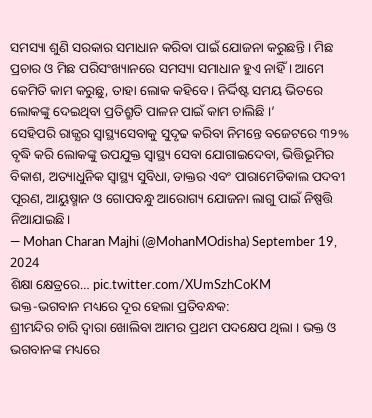ସମସ୍ୟା ଶୁଣି ସରକାର ସମାଧାନ କରିବା ପାଇଁ ଯୋଜନା କରୁଛନ୍ତି । ମିଛ ପ୍ରଚାର ଓ ମିଛ ପରିସଂଖ୍ୟାନରେ ସମସ୍ୟା ସମାଧାନ ହୁଏ ନାହିଁ । ଆମେ କେମିତି କାମ କରୁଛୁ, ତାହା ଲୋକ କହିବେ। ନିର୍ଦ୍ଦିଷ୍ଟ ସମୟ ଭିତରେ ଲୋକଙ୍କୁ ଦେଇଥିବା ପ୍ରତିଶ୍ରୁତି ପାଳନ ପାଇଁ କାମ ଚାଲିଛି ।’
ସେହିପରି ରାଜ୍ଯର ସ୍ୱାସ୍ଥ୍ୟସେବାକୁ ସୁଦୃଢ କରିବା ନିମନ୍ତେ ବଜେଟରେ ୩୨% ବୃଦ୍ଧି କରି ଲୋକଙ୍କୁ ଉପଯୁକ୍ତ ସ୍ୱାସ୍ଥ୍ୟ ସେବା ଯୋଗାଇଦେବା, ଭିତ୍ତିଭୂମିର ବିକାଶ, ଅତ୍ୟାଧୁନିକ ସ୍ୱାସ୍ଥ୍ୟ ସୁବିଧା, ଡାକ୍ତର ଏବଂ ପାରାମେଡିକାଲ ପଦବୀ ପୂରଣ, ଆୟୁଷ୍ମାନ ଓ ଗୋପବନ୍ଧୁ ଆରୋଗ୍ୟ ଯୋଜନା ଲାଗୁ ପାଇଁ ନିଷ୍ପତ୍ତି ନିଆଯାଇଛି।
— Mohan Charan Majhi (@MohanMOdisha) September 19, 2024
ଶିକ୍ଷା କ୍ଷେତ୍ରରେ… pic.twitter.com/XUmSzhCoKM
ଭକ୍ତ-ଭଗବାନ ମଧ୍ୟରେ ଦୂର ହେଲା ପ୍ରତିବନ୍ଧକ:
ଶ୍ରୀମନ୍ଦିର ଚାରି ଦ୍ଵାରା ଖୋଲିବା ଆମର ପ୍ରଥମ ପଦକ୍ଷେପ ଥିଲା । ଭକ୍ତ ଓ ଭଗବାନଙ୍କ ମଧ୍ୟରେ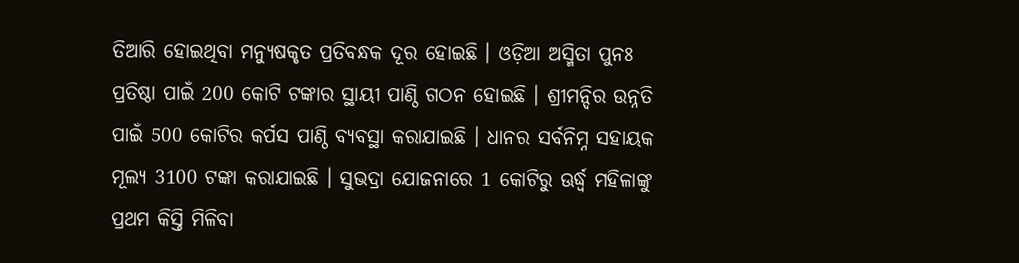ତିଆରି ହୋଇଥିବା ମନ୍ୟୁଷକୃତ ପ୍ରତିବନ୍ଧକ ଦୂର ହୋଇଛି । ଓଡ଼ିଆ ଅସ୍ମିତା ପୁନଃ ପ୍ରତିଷ୍ଠା ପାଇଁ 200 କୋଟି ଟଙ୍କାର ସ୍ଥାୟୀ ପାଣ୍ଠି ଗଠନ ହୋଇଛି । ଶ୍ରୀମନ୍ଦିର ଉନ୍ନତି ପାଇଁ 500 କୋଟିର କର୍ପସ ପାଣ୍ଠି ବ୍ୟବସ୍ଥା କରାଯାଇଛି । ଧାନର ସର୍ବନିମ୍ନ ସହାୟକ ମୂଲ୍ୟ 3100 ଟଙ୍କା କରାଯାଇଛି । ସୁଭଦ୍ରା ଯୋଜନାରେ 1 କୋଟିରୁ ଊର୍ଦ୍ଧ୍ବ ମହିଳାଙ୍କୁ ପ୍ରଥମ କିସ୍ତି ମିଳିବା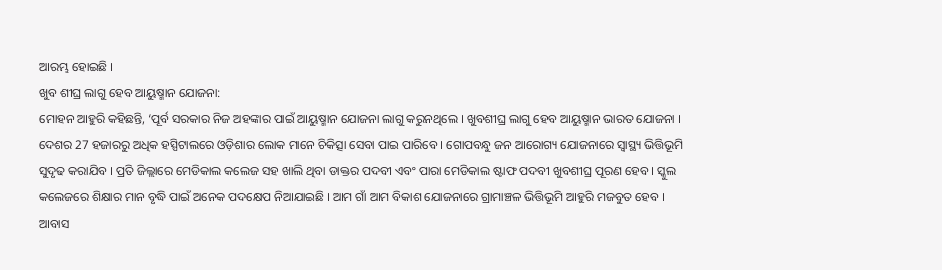ଆରମ୍ଭ ହୋଇଛି ।
ଖୁବ ଶୀଘ୍ର ଲାଗୁ ହେବ ଆୟୁଷ୍ମାନ ଯୋଜନା:
ମୋହନ ଆହୁରି କହିଛନ୍ତି, ‘ପୂର୍ବ ସରକାର ନିଜ ଅହଙ୍କାର ପାଇଁ ଆୟୁଷ୍ମାନ ଯୋଜନା ଲାଗୁ କରୁନଥିଲେ । ଖୁବଶୀଘ୍ର ଲାଗୁ ହେବ ଆୟୁଷ୍ମାନ ଭାରତ ଯୋଜନା । ଦେଶର 27 ହଜାରରୁ ଅଧିକ ହସ୍ପିଟାଲରେ ଓଡ଼ିଶାର ଲୋକ ମାନେ ଚିକିତ୍ସା ସେବା ପାଇ ପାରିବେ । ଗୋପବନ୍ଧୁ ଜନ ଆରୋଗ୍ୟ ଯୋଜନାରେ ସ୍ବାସ୍ଥ୍ୟ ଭିତ୍ତିଭୂମି ସୁଦୃଢ କରାଯିବ । ପ୍ରତି ଜିଲ୍ଲାରେ ମେଡିକାଲ କଲେଜ ସହ ଖାଲି ଥିବା ଡାକ୍ତର ପଦବୀ ଏବଂ ପାରା ମେଡିକାଲ ଷ୍ଟାଫ ପଦବୀ ଖୁବଶୀଘ୍ର ପୂରଣ ହେବ । ସ୍କୁଲ କଲେଜରେ ଶିକ୍ଷାର ମାନ ବୃଦ୍ଧି ପାଇଁ ଅନେକ ପଦକ୍ଷେପ ନିଆଯାଇଛି । ଆମ ଗାଁ ଆମ ବିକାଶ ଯୋଜନାରେ ଗ୍ରାମାଞ୍ଚଳ ଭିତ୍ତିଭୂମି ଆହୁରି ମଜବୁତ ହେବ । ଆବାସ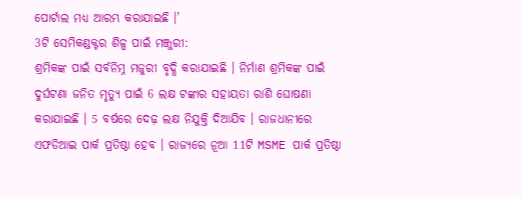ପୋର୍ଟାଲ ମଧ୍ୟ ଆରମ୍ଭ କରାଯାଇଛି ।’
3ଟି ସେମିକଣ୍ଡକ୍ଟର ଶିଳ୍ପ ପାଇଁ ମଞ୍ଜୁରୀ:
ଶ୍ରମିକଙ୍କ ପାଇଁ ସର୍ବନିମ୍ନ ମଜୁରୀ ବୃଦ୍ଧି କରାଯାଇଛି । ନିର୍ମାଣ ଶ୍ରମିକଙ୍କ ପାଇଁ ଦୁର୍ଘଟଣା ଜନିତ ମୃତ୍ୟୁ ପାଇଁ 6 ଲକ୍ଷ ଟଙ୍କାର ସହାୟତା ରାଶି ଘୋଷଣା କରାଯାଇଛି । 5 ବର୍ଷରେ ଦେଢ଼ ଲକ୍ଷ ନିଯୁକ୍ତି ଦିଆଯିବ । ରାଜଧାନୀରେ ଏଫଡିଆଇ ପାର୍କ ପ୍ରତିଷ୍ଠା ହେବ । ରାଜ୍ୟରେ ନୂଆ 11ଟି MSME ପାର୍କ ପ୍ରତିଷ୍ଠା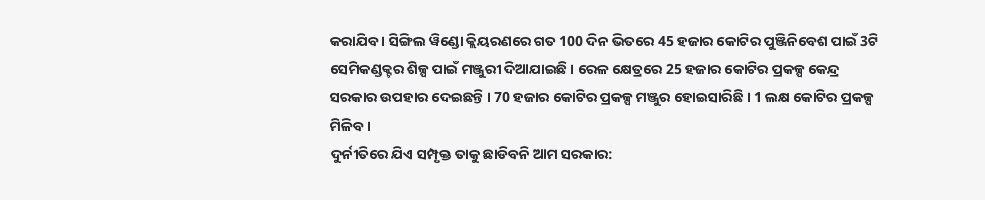କରାଯିବ । ସିଙ୍ଗିଲ ୱିଣ୍ଡୋ କ୍ଲିୟରଣରେ ଗତ 100 ଦିନ ଭିତରେ 45 ହଜାର କୋଟିର ପୁଞ୍ଜିନିବେଶ ପାଇଁ 3ଟି ସେମିକଣ୍ଡକ୍ଟର ଶିଳ୍ପ ପାଇଁ ମଞ୍ଜୁରୀ ଦିଆଯାଇଛି । ରେଳ କ୍ଷେତ୍ରରେ 25 ହଜାର କୋଟିର ପ୍ରକଳ୍ପ କେନ୍ଦ୍ର ସରକାର ଉପହାର ଦେଇଛନ୍ତି । 70 ହଜାର କୋଟିର ପ୍ରକଳ୍ପ ମଞ୍ଜୁର ହୋଇସାରିଛି । 1 ଲକ୍ଷ କୋଟିର ପ୍ରକଳ୍ପ ମିଳିବ ।
ଦୁର୍ନୀତିରେ ଯିଏ ସମ୍ପୃକ୍ତ ତାକୁ ଛାଡିବନି ଆମ ସରକାର: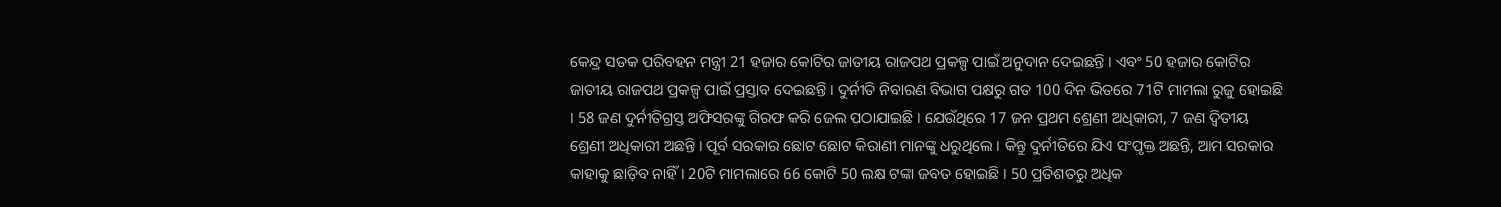କେନ୍ଦ୍ର ସଡକ ପରିବହନ ମନ୍ତ୍ରୀ 21 ହଜାର କୋଟିର ଜାତୀୟ ରାଜପଥ ପ୍ରକଳ୍ପ ପାଇଁ ଅନୁଦାନ ଦେଇଛନ୍ତି । ଏବଂ 50 ହଜାର କୋଟିର ଜାତୀୟ ରାଜପଥ ପ୍ରକଳ୍ପ ପାଇଁ ପ୍ରସ୍ତାବ ଦେଇଛନ୍ତି । ଦୁର୍ନୀତି ନିବାରଣ ବିଭାଗ ପକ୍ଷରୁ ଗତ 100 ଦିନ ଭିତରେ 71ଟି ମାମଲା ରୁଜୁ ହୋଇଛି । 58 ଜଣ ଦୁର୍ନୀତିଗ୍ରସ୍ତ ଅଫିସରଙ୍କୁ ଗିରଫ କରି ଜେଲ ପଠାଯାଇଛି । ଯେଉଁଥିରେ 17 ଜନ ପ୍ରଥମ ଶ୍ରେଣୀ ଅଧିକାରୀ, 7 ଜଣ ଦ୍ଵିତୀୟ ଶ୍ରେଣୀ ଅଧିକାରୀ ଅଛନ୍ତି । ପୂର୍ବ ସରକାର ଛୋଟ ଛୋଟ କିରାଣୀ ମାନଙ୍କୁ ଧରୁଥିଲେ । କିନ୍ତୁ ଦୁର୍ନୀତିରେ ଯିଏ ସଂପୃକ୍ତ ଅଛନ୍ତି, ଆମ ସରକାର କାହାକୁ ଛାଡ଼ିବ ନାହିଁ । 20ଟି ମାମଲାରେ 66 କୋଟି 50 ଲକ୍ଷ ଟଙ୍କା ଜବତ ହୋଇଛି । 50 ପ୍ରତିଶତରୁ ଅଧିକ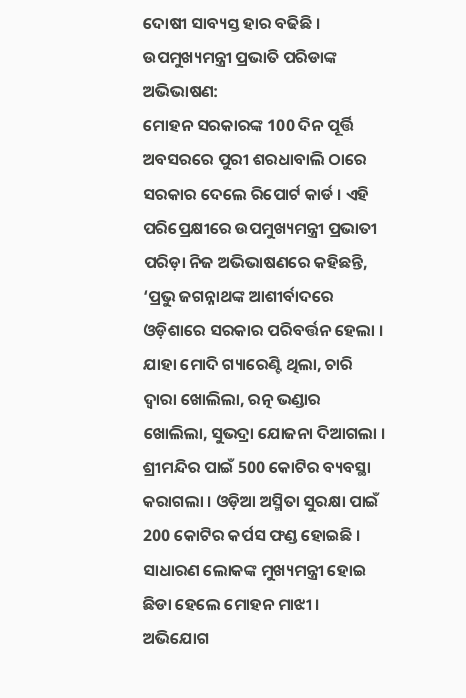ଦୋଷୀ ସାବ୍ୟସ୍ତ ହାର ବଢିଛି ।
ଉପମୁଖ୍ୟମନ୍ତ୍ରୀ ପ୍ରଭାତି ପରିଡାଙ୍କ ଅଭିଭାଷଣ:
ମୋହନ ସରକାରଙ୍କ 100 ଦିନ ପୂର୍ତ୍ତି ଅବସରରେ ପୁରୀ ଶରଧାବାଲି ଠାରେ ସରକାର ଦେଲେ ରିପୋର୍ଟ କାର୍ଡ । ଏହି ପରିପ୍ରେକ୍ଷୀରେ ଉପମୁଖ୍ୟମନ୍ତ୍ରୀ ପ୍ରଭାତୀ ପରିଡ଼ା ନିଜ ଅଭିଭାଷଣରେ କହିଛନ୍ତି, ‘ପ୍ରଭୁ ଜଗନ୍ନାଥଙ୍କ ଆଶୀର୍ବାଦରେ ଓଡ଼ିଶାରେ ସରକାର ପରିବର୍ତ୍ତନ ହେଲା । ଯାହା ମୋଦି ଗ୍ୟାରେଣ୍ଟି ଥିଲା, ଚାରି ଦ୍ଵାରା ଖୋଲିଲା, ରତ୍ନ ଭଣ୍ଡାର ଖୋଲିଲା, ସୁଭଦ୍ରା ଯୋଜନା ଦିଆଗଲା । ଶ୍ରୀମନ୍ଦିର ପାଇଁ 500 କୋଟିର ବ୍ୟବସ୍ଥା କରାଗଲା । ଓଡ଼ିଆ ଅସ୍ମିତା ସୁରକ୍ଷା ପାଇଁ 200 କୋଟିର କର୍ପସ ଫଣ୍ଡ ହୋଇଛି । ସାଧାରଣ ଲୋକଙ୍କ ମୁଖ୍ୟମନ୍ତ୍ରୀ ହୋଇ ଛିଡା ହେଲେ ମୋହନ ମାଝୀ । ଅଭିଯୋଗ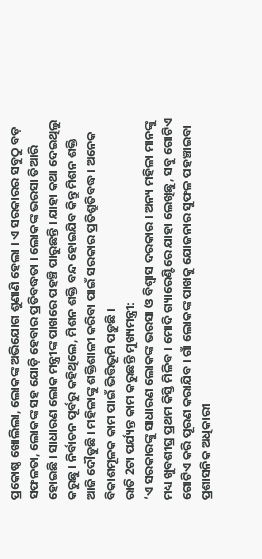ପ୍ରକୋଷ୍ଠ ଖୋଲିଲା, ଲୋକଙ୍କ ଅଭିଯୋଗ ଶୁଣାଣି ହେଲା । ଏ ସରକାରର ସବୁଠୁ ବଡ଼ ସଫଳତା, ଲୋକଙ୍କ ସହ ଯୋଡ଼ି ହେବାର ପ୍ରତିବଦ୍ଧତା । ଲୋକଙ୍କ ଭରସା ତିଆରି ହୋଇଛି । ସାଧାରଣ ଲୋକ ମନ୍ତ୍ରୀଙ୍କ ପାଖରେ ପହଞ୍ଚି ପାରୁଛନ୍ତି । ଯାହା କଥା ଦେଇଥିଲୁ କରୁଛୁ । ନିର୍ବାଚନ ପୂର୍ବରୁ କହିଥିଲେ, ମିଶନ ଶକ୍ତି ବନ୍ଦ ହୋଇଯିବ କିନ୍ତୁ ମିଶନ ଶକ୍ତି ଆଜି ଦୌଡୁଛି । ମହିଳାଙ୍କୁ ଶକ୍ତିଶାଳୀ କରିବା ପାଇଁ ସରକାର ପ୍ରତିଶ୍ରୁତିବଦ୍ଧ । ଅନେକ ବିକାଶମୂଳକ କାମ ପାଇଁ ଭିତ୍ତିଭୂମି ପଡ଼ୁଛି ।
ରାତି 2ଟା ପର୍ଯ୍ୟନ୍ତ କାମ କରୁଛନ୍ତି ମୁଖ୍ୟମନ୍ତ୍ରୀ:
‘ଏ ସରକାରଙ୍କୁ ସାଧାରଣ ଲୋକଙ୍କ ଭରସା ଓ ବିଶ୍ବାସ ଦରକାର । ଅନ୍ୟ ମହିଳା ମାନଙ୍କୁ ମଧ୍ୟ ଖୁବଶୀଘ୍ର ପ୍ରଥମ କିସ୍ତି ମିଳିବ । ମୋଦି ଗ୍ୟାରେଣ୍ଟିରେ ଯାହା ଲେଖିଛୁ, ସବୁ ଗୋଟିଏ ଗୋଟିଏ କରି ପୂରଣ କରାଯିବ । ଗାଁ ଲୋକଙ୍କ ପାଖକୁ ଯୋଜନାର ସୁଫଳ ପହଞ୍ଚାଇବା ପ୍ରଶାସନିକ ଅଧିକାରୀ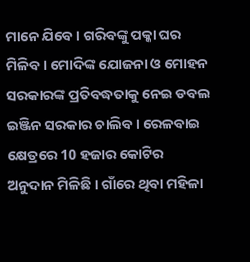ମାନେ ଯିବେ । ଗରିବଙ୍କୁ ପକ୍କା ଘର ମିଳିବ । ମୋଦିଙ୍କ ଯୋଜନା ଓ ମୋହନ ସରକାରଙ୍କ ପ୍ରତିବଦ୍ଧତାକୁ ନେଇ ଡବଲ ଇଞ୍ଜିନ ସରକାର ଚାଲିବ । ରେଳବାଇ କ୍ଷେତ୍ରରେ 10 ହଜାର କୋଟିର ଅନୁଦାନ ମିଳିଛି । ଗାଁରେ ଥିବା ମହିଳା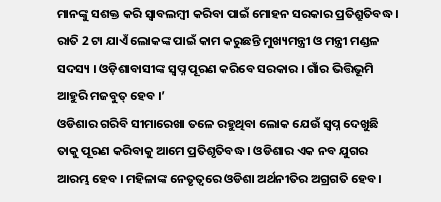ମାନଙ୍କୁ ସଶକ୍ତ କରି ସ୍ବାବଲମ୍ବୀ କରିବା ପାଇଁ ମୋହନ ସରକାର ପ୍ରତିଶ୍ରୁତିବଦ୍ଧ । ରାତି 2 ଟା ଯାଏଁ ଲୋକଙ୍କ ପାଇଁ କାମ କରୁଛନ୍ତି ମୁଖ୍ୟମନ୍ତ୍ରୀ ଓ ମନ୍ତ୍ରୀ ମଣ୍ଡଳ ସଦସ୍ୟ । ଓଡ଼ିଶାବାସୀଙ୍କ ସ୍ବପ୍ନ ପୂରଣ କରିବେ ସରକାର । ଗାଁର ଭିତ୍ତିଭୂମି ଆହୁରି ମଜବୁତ୍ ହେବ ।’
ଓଡିଶାର ଗରିବି ସୀମାରେଖା ତଳେ ରହୁଥିବା ଲୋକ ଯେଉଁ ସ୍ୱପ୍ନ ଦେଖୁଛି ତାକୁ ପୂରଣ କରିବାକୁ ଆମେ ପ୍ରତିଶୃତିବଦ୍ଧ । ଓଡିଶାର ଏକ ନବ ଯୁଗର ଆରମ୍ଭ ହେବ । ମହିଳାଙ୍କ ନେତୃତ୍ୱରେ ଓଡିଶା ଅର୍ଥନୀତିର ଅଗ୍ରଗତି ହେବ ।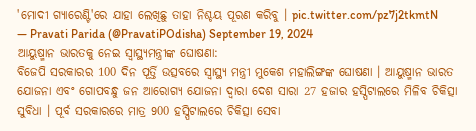'ମୋଦୀ ଗ୍ୟାରେଣ୍ଟି'ରେ ଯାହା ଲେଖିଛୁ ତାହା ନିଶ୍ଚୟ ପୂରଣ କରିବୁ । pic.twitter.com/pz7j2tkmtN
— Pravati Parida (@PravatiPOdisha) September 19, 2024
ଆୟୁଷ୍ମାନ ଭାରତକୁ ନେଇ ସ୍ବାସ୍ଥ୍ୟମନ୍ତ୍ରୀଙ୍କ ଘୋଷଣା:
ବିଜେପି ସରକାରର 100 ଦିନ ପୂର୍ତ୍ତି ଉତ୍ସବରେ ସ୍ବାସ୍ଥ୍ୟ ମନ୍ତ୍ରୀ ମୁକେଶ ମହାଲିଙ୍ଗଙ୍କ ଘୋଷଣା । ଆୟୁଷ୍ମାନ ଭାରତ ଯୋଜନା ଏବଂ ଗୋପବନ୍ଧୁ ଜନ ଆରୋଗ୍ୟ ଯୋଜନା ଦ୍ଵାରା ଦେଶ ସାରା 27 ହଜାର ହସ୍ପିଟାଲରେ ମିଳିବ ଚିକିତ୍ସା ସୁବିଧା । ପୂର୍ବ ସରକାରରେ ମାତ୍ର 900 ହସ୍ପିଟାଲରେ ଚିକିତ୍ସା ସେବା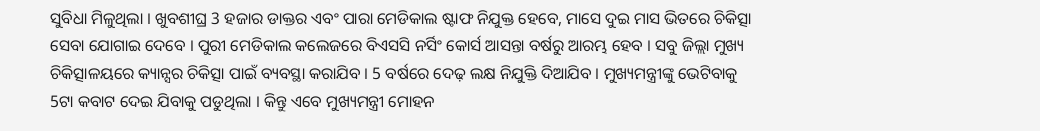ସୁବିଧା ମିଳୁଥିଲା । ଖୁବଶୀଘ୍ର 3 ହଜାର ଡାକ୍ତର ଏବଂ ପାରା ମେଡିକାଲ ଷ୍ଟାଫ ନିଯୁକ୍ତ ହେବେ, ମାସେ ଦୁଇ ମାସ ଭିତରେ ଚିକିତ୍ସା ସେବା ଯୋଗାଇ ଦେବେ । ପୁରୀ ମେଡିକାଲ କଲେଜରେ ବିଏସସି ନର୍ସିଂ କୋର୍ସ ଆସନ୍ତା ବର୍ଷରୁ ଆରମ୍ଭ ହେବ । ସବୁ ଜିଲ୍ଲା ମୁଖ୍ୟ ଚିକିତ୍ସାଳୟରେ କ୍ୟାନ୍ସର ଚିକିତ୍ସା ପାଇଁ ବ୍ୟବସ୍ଥା କରାଯିବ । 5 ବର୍ଷରେ ଦେଢ଼ ଲକ୍ଷ ନିଯୁକ୍ତି ଦିଆଯିବ । ମୁଖ୍ୟମନ୍ତ୍ରୀଙ୍କୁ ଭେଟିବାକୁ 5ଟା କବାଟ ଦେଇ ଯିବାକୁ ପଡୁଥିଲା । କିନ୍ତୁ ଏବେ ମୁଖ୍ୟମନ୍ତ୍ରୀ ମୋହନ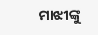ମାଝୀଙ୍କୁ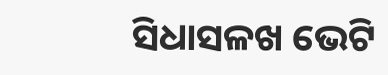ସିଧାସଳଖ ଭେଟି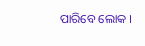ପାରିବେ ଲୋକ ।